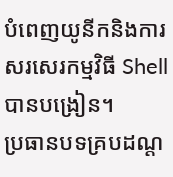បំពេញយូនីកនិងការសរសេរកម្មវិធី Shell បានបង្រៀន។
ប្រធានបទគ្របដណ្ត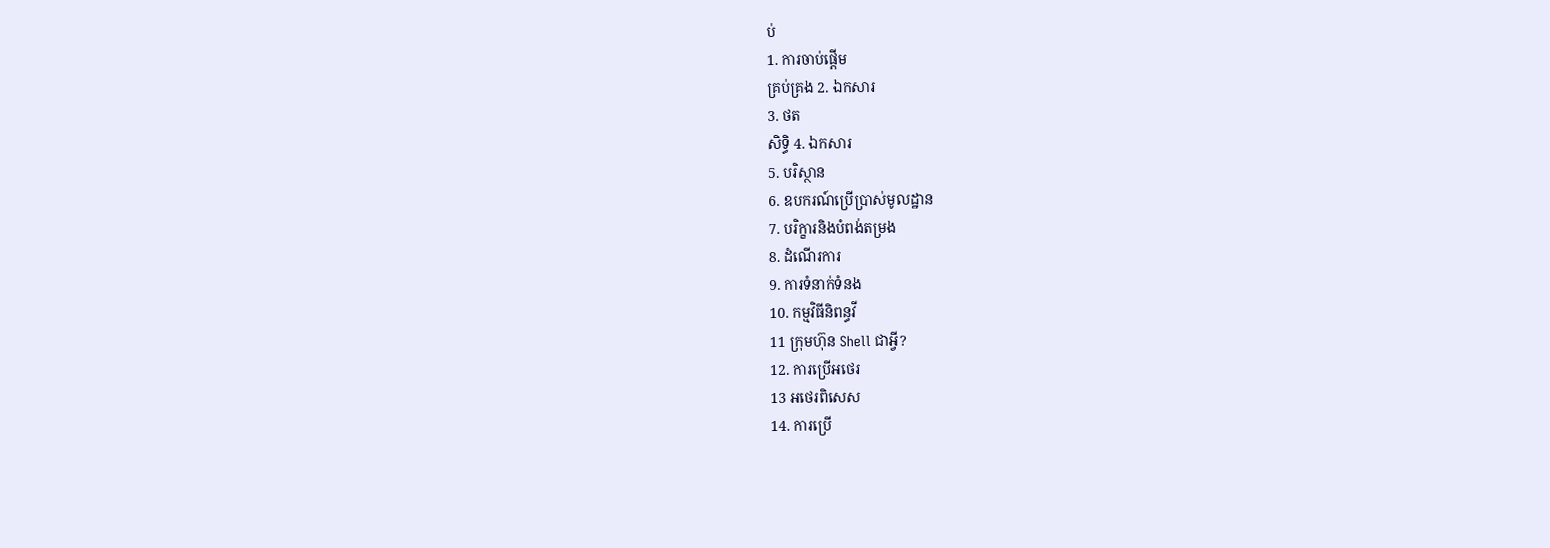ប់
1. ការចាប់ផ្តើម
គ្រប់គ្រង 2. ឯកសារ
3. ថត
សិទ្ធិ 4. ឯកសារ
5. បរិស្ថាន
6. ឧបករណ៍ប្រើប្រាស់មូលដ្ឋាន
7. បរិក្ខារនិងបំពង់តម្រង
8. ដំណើរការ
9. ការទំនាក់ទំនង
10. កម្មវិធីនិពន្ធវី
11 ក្រុមហ៊ុន Shell ជាអ្វី?
12. ការប្រើអថេរ
13 អថេរពិសេស
14. ការប្រើ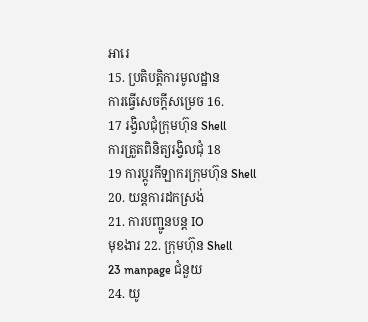អារេ
15. ប្រតិបត្តិការមូលដ្ឋាន
ការធ្វើសេចក្តីសម្រេច 16.
17 រង្វិលជុំក្រុមហ៊ុន Shell
ការត្រួតពិនិត្យរង្វិលជុំ 18
19 ការប្តូរកីឡាករក្រុមហ៊ុន Shell
20. យន្តការដកស្រង់
21. ការបញ្ជូនបន្ត IO
មុខងារ 22. ក្រុមហ៊ុន Shell
23 manpage ជំនួយ
24. យូ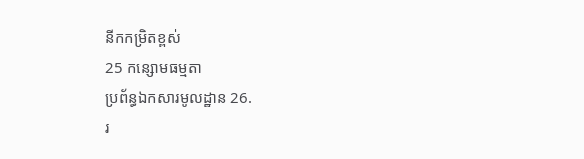នីកកម្រិតខ្ពស់
25 កន្សោមធម្មតា
ប្រព័ន្ធឯកសារមូលដ្ឋាន 26.
រ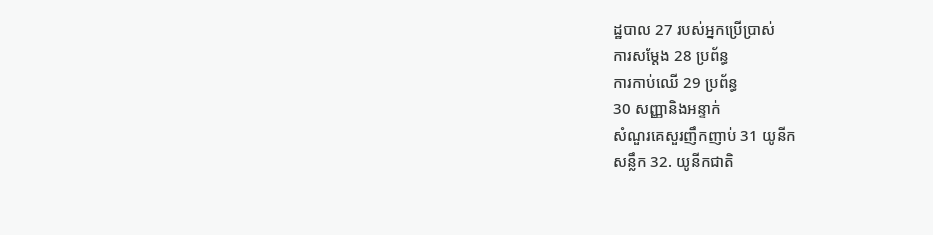ដ្ឋបាល 27 របស់អ្នកប្រើប្រាស់
ការសម្តែង 28 ប្រព័ន្ធ
ការកាប់ឈើ 29 ប្រព័ន្ធ
30 សញ្ញានិងអន្ទាក់
សំណួរគេសួរញឹកញាប់ 31 យូនីក
សន្លឹក 32. យូនីកជាតិ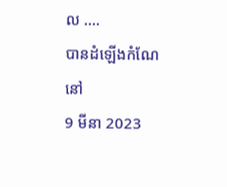ល ....
បានដំឡើងកំណែនៅ
9 មីនា 2023